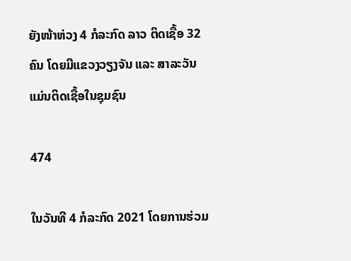ຍັງໜ້າຫ່ວງ 4 ກໍລະກົດ ລາວ ຕິດເຊື້ອ 32 ຄົນ ໂດຍມີແຂວງວຽງຈັນ ແລະ ສາລະວັນ ແມ່ນຕິດເຊື້ອໃນຊຸມຊົນ

474

ໃນວັນທີ 4 ກໍລະກົດ 2021 ໂດຍການຮ່ວມ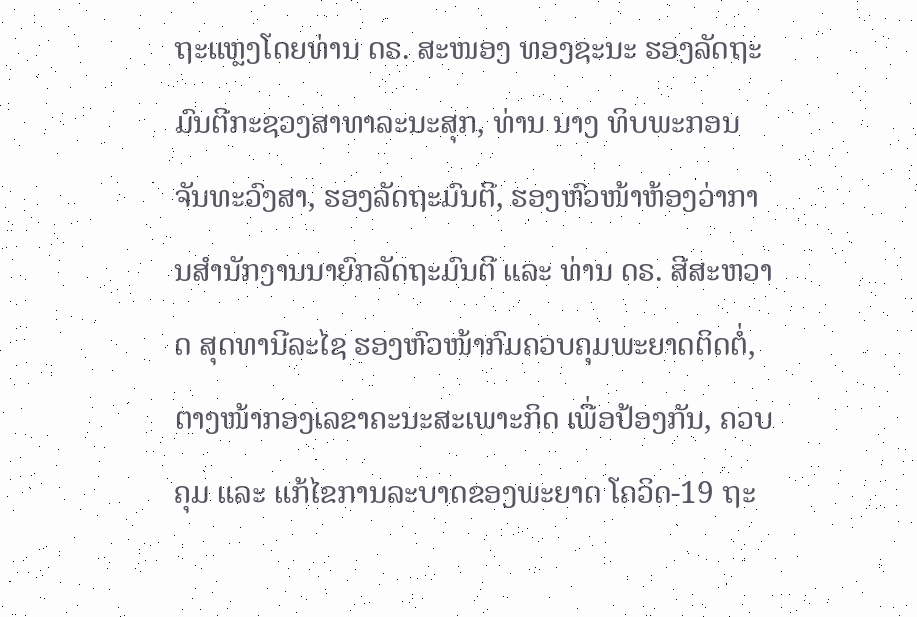ຖະແຫຼງໂດຍທ່ານ ດຣ. ສະໜອງ ທອງຊະນະ ຮອງລັດຖະມົນຕີກະຊວງສາທາລະນະສຸກ, ທ່ານ ນາງ ທິບພະກອນ ຈັນທະວົງສາ, ຮອງລັດຖະມົນຕີ, ຮອງຫົວໜ້າຫ້ອງວ່າການສຳນັກງານນາຍົກລັດຖະມົນຕີ ແລະ ທ່ານ ດຣ. ສີສະຫວາດ ສຸດທານີລະໄຊ ຮອງຫົວໜ້າກົມຄວບຄຸມພະຍາດຕິດຕໍ່, ຕາງໜ້າກອງເລຂາຄະນະສະເພາະກິດ ເພື່ອປ້ອງກັນ, ຄວບຄຸມ ແລະ ແກ້ໄຂການລະບາດຂອງພະຍາດ ໂຄວິດ-19 ຖະ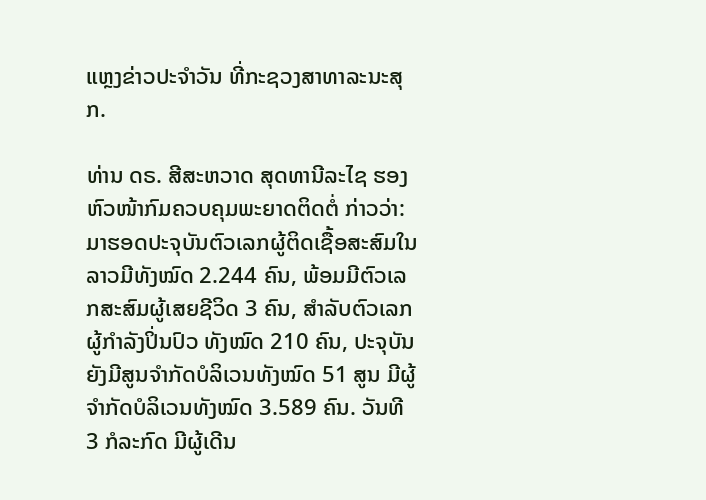ແຫຼງຂ່າວປະຈຳວັນ ທີ່ກະຊວງສາທາລະນະສຸກ.

ທ່ານ ດຣ. ສີສະຫວາດ ສຸດທານີລະໄຊ ຮອງຫົວໜ້າກົມຄວບຄຸມພະຍາດຕິດຕໍ່ ກ່າວວ່າ: ມາຮອດປະຈຸບັນຕົວເລກຜູ້ຕິດເຊື້ອສະສົມໃນລາວມີທັງໝົດ 2.244 ຄົນ, ພ້ອມມີຕົວເລກສະສົມຜູ້ເສຍຊີວິດ 3 ຄົນ, ສຳລັບຕົວເລກຜູ້ກໍາລັງປິ່ນປົວ ທັງໝົດ 210 ຄົນ, ປະຈຸບັນຍັງມີສູນຈຳກັດບໍລິເວນທັງໝົດ 51 ສູນ ມີຜູ້ຈຳກັດບໍລິເວນທັງໝົດ 3.589 ຄົນ. ວັນທີ 3 ກໍລະກົດ ມີຜູ້ເດີນ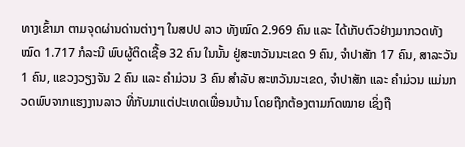ທາງເຂົ້າມາ ຕາມຈຸດຜ່ານດ່ານຕ່າງໆ ໃນສປປ ລາວ ທັງໝົດ 2.969 ຄົນ ແລະ ໄດ້ເກັບຕົວຢ່າງມາກວດທັງໝົດ 1.717 ກໍລະນີ ພົບຜູ້ຕິດເຊື້ອ 32 ຄົນ ໃນນັ້ນ ຢູ່ສະຫວັນນະເຂດ 9 ຄົນ, ຈຳປາສັກ 17 ຄົນ, ສາລະວັນ 1 ຄົນ, ແຂວງວຽງຈັນ 2 ຄົນ ແລະ ຄຳມ່ວນ 3 ຄົນ ສຳລັບ ສະຫວັນນະເຂດ, ຈຳປາສັກ ແລະ ຄຳມ່ວນ ແມ່ນກວດພົບຈາກແຮງງານລາວ ທີ່ກັບມາແຕ່ປະເທດເພື່ອນບ້ານ ໂດຍຖືກຕ້ອງຕາມກົດໝາຍ ເຊິ່ງຖື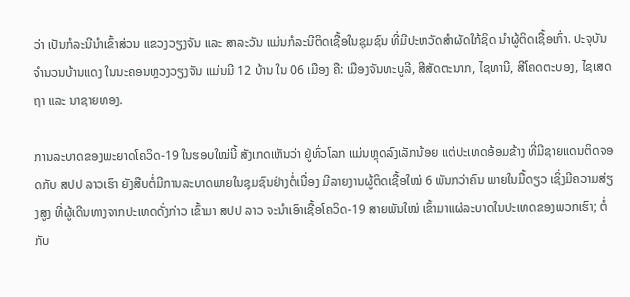ວ່າ ເປັນກໍລະນີນຳເຂົ້າສ່ວນ ແຂວງວຽງຈັນ ແລະ ສາລະວັນ ແມ່ນກໍລະນີຕິດເຊື້ອໃນຊຸມຊົນ ທີ່ມີປະຫວັດສຳຜັດໃກ້ຊິດ ນຳຜູ້ຕິດເຊື້ອເກົ່າ. ປະຈຸບັນ ຈຳນວນບ້ານແດງ ໃນນະຄອນຫຼວງວຽງຈັນ ແມ່ນມີ 12 ບ້ານ ໃນ 06 ເມືອງ ຄື: ເມືອງຈັນທະບູລີ, ສີສັດຕະນາກ, ໄຊທານີ, ສີໂຄດຕະບອງ, ໄຊເສດຖາ ແລະ ນາຊາຍທອງ.

ການລະບາດຂອງພະຍາດໂຄວິດ-19 ໃນຮອບໃໝ່ນີ້ ສັງເກດເຫັນວ່າ ຢູ່ທົ່ວໂລກ ແມ່ນຫຼຸດລົງເລັກນ້ອຍ ແຕ່ປະເທດອ້ອມຂ້າງ ທີ່ມີຊາຍແດນຕິດຈອດກັບ ສປປ ລາວເຮົາ ຍັງສືບຕໍ່ມີການລະບາດພາຍໃນຊຸມຊົນຢ່າງຕໍ່ເນື່ອງ ມີລາຍງານຜູ້ຕິດເຊື້ອໃໝ່ 6 ພັນກວ່າຄົນ ພາຍໃນມື້ດຽວ ເຊິ່ງມີຄວາມສ່ຽງສູງ ທີ່ຜູ້ເດີນທາງຈາກປະເທດດັ່ງກ່າວ ເຂົ້າມາ ສປປ ລາວ ຈະນຳເອົາເຊື້ອໂຄວິດ-19 ສາຍພັນໃໝ່ ເຂົ້າມາແຜ່ລະບາດໃນປະເທດຂອງພວກເຮົາ; ຕໍ່ກັບ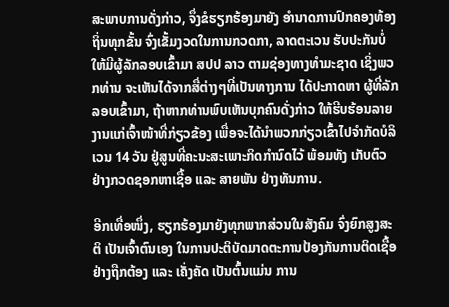ສະພາບການດັ່ງກ່າວ, ຈຶ່ງຂໍຮຽກຮ້ອງມາຍັງ ອຳນາດການປົກຄອງທ້ອງຖິ່ນທຸກຂັ້ນ ຈົ່ງເຂັ້ມງວດໃນການກວດກາ, ລາດຕະເວນ ຮັບປະກັນບໍ່ໃຫ້ມີຜູ້ລັກລອບເຂົ້າມາ ສປປ ລາວ ຕາມຊ່ອງທາງທຳມະຊາດ ເຊິ່ງພວກທ່ານ ຈະເຫັນໄດ້ຈາກສື່ຕ່າງໆທີ່ເປັນທາງການ ໄດ້ປະກາດຫາ ຜູ້ທີ່ລັກລອບເຂົ້າມາ, ຖ້າຫາກທ່ານພົບເຫັນບຸກຄົນດັ່ງກ່າວ ໃຫ້ຮີບຮ້ອນລາຍງານແກ່ເຈົ້າໜ້າທີ່ກ່ຽວຂ້ອງ ເພື່ອຈະໄດ້ນຳພວກກ່ຽວເຂົ້າໄປຈຳກັດບໍລິເວນ 14 ວັນ ຢູ່ສູນທີ່ຄະນະສະເພາະກິດກຳນົດໄວ້ ພ້ອມທັງ ເກັບຕົວຢ່າງກວດຊອກຫາເຊື້ອ ແລະ ສາຍພັນ ຢ່າງທັນການ.

ອີກເທື່ອໜຶ່ງ, ຮຽກຮ້ອງມາຍັງທຸກພາກສ່ວນໃນສັງຄົມ ຈົ່ງຍົກສູງສະຕິ ເປັນເຈົ້າຕົນເອງ ໃນການປະຕິບັດມາດຕະການປ້ອງກັນການຕິດເຊື້ອ ຢ່າງຖືກຕ້ອງ ແລະ ເຄັ່ງຄັດ ເປັນຕົ້ນແມ່ນ ການ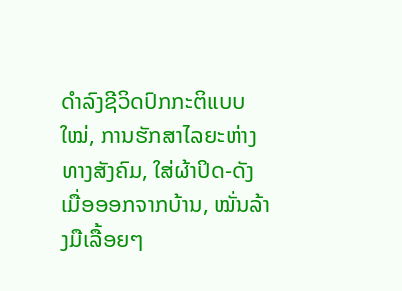ດຳລົງຊີວິດປົກກະຕິແບບໃໝ່, ການຮັກສາໄລຍະຫ່າງທາງສັງຄົມ, ໃສ່ຜ້າປິດ-ດັງ ເມື່ອອອກຈາກບ້ານ, ໝັ່ນລ້າງມືເລື້ອຍໆ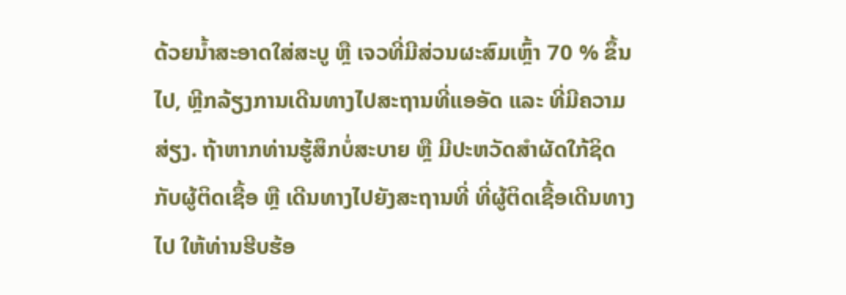ດ້ວຍນ້ຳສະອາດໃສ່ສະບູ ຫຼື ເຈວທີ່ມີສ່ວນຜະສົມເຫຼົ້າ 70 % ຂຶ້ນໄປ, ຫຼີກລ້ຽງການເດີນທາງໄປສະຖານທີ່ແອອັດ ແລະ ທີ່ມີຄວາມສ່ຽງ. ຖ້າຫາກທ່ານຮູ້ສຶກບໍ່ສະບາຍ ຫຼື ມີປະຫວັດສຳຜັດໃກ້ຊິດກັບຜູ້ຕິດເຊື້ອ ຫຼື ເດີນທາງໄປຍັງສະຖານທີ່ ທີ່ຜູ້ຕິດເຊື້ອເດີນທາງໄປ ໃຫ້ທ່ານຮີບຮ້ອ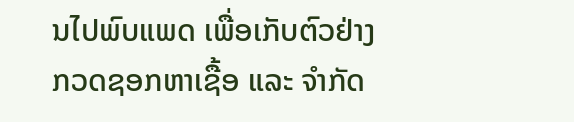ນໄປພົບແພດ ເພື່ອເກັບຕົວຢ່າງກວດຊອກຫາເຊື້ອ ແລະ ຈຳກັດ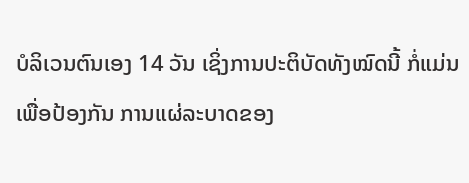ບໍລິເວນຕົນເອງ 14 ວັນ ເຊິ່ງການປະຕິບັດທັງໝົດນີ້ ກໍ່ແມ່ນເພື່ອປ້ອງກັນ ການແຜ່ລະບາດຂອງ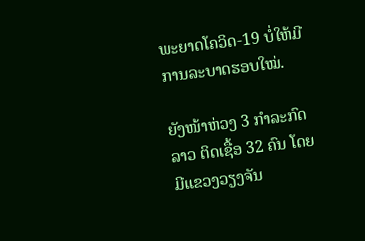ພະຍາດໂຄວິດ-19 ບໍ່ໃຫ້ມີການລະບາດຮອບໃໝ່.

ຍັງໜ້າຫ່ວງ 3 ກໍາລະກົດ ລາວ ຕິດເຊື້ອ 32 ຄົນ ໂດຍມີແຂວງວຽງຈັນ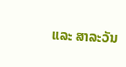ແລະ ສາລະວັນ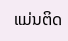ແມ່ນຕິດ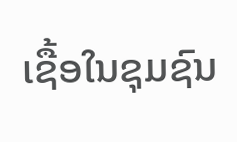ເຊື້ອໃນຊຸມຊົນ